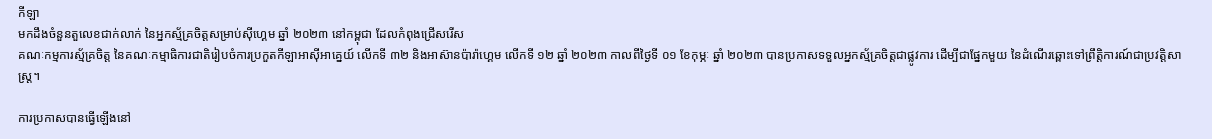កីឡា
មកដឹងចំនួនតួលេខជាក់លាក់ នៃអ្នកស្ម័គ្រចិត្តសម្រាប់ស៊ីហ្គេម ឆ្នាំ ២០២៣ នៅកម្ពុជា ដែលកំពុងជ្រើសរើស
គណៈកម្មការស្ម័គ្រចិត្ត នៃគណៈកម្មាធិការជាតិរៀបចំការប្រកួតកីឡាអាស៊ីអាគ្នេយ៍ លើកទី ៣២ និងអាស៊ានប៉ារ៉ាហ្គេម លើកទី ១២ ឆ្នាំ ២០២៣ កាលពីថ្ងៃទី ០១ ខែកុម្ភៈ ឆ្នាំ ២០២៣ បានប្រកាសទទួលអ្នកស្ម័គ្រចិត្តជាផ្លូវការ ដើម្បីជាផ្នែកមួយ នៃដំណើរឆ្ពោះទៅព្រឹត្តិការណ៍ជាប្រវត្តិសាស្ត្រ។

ការប្រកាសបានធ្វើឡើងនៅ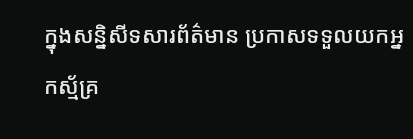ក្នុងសន្និសីទសារព័ត៌មាន ប្រកាសទទួលយកអ្នកស្ម័គ្រ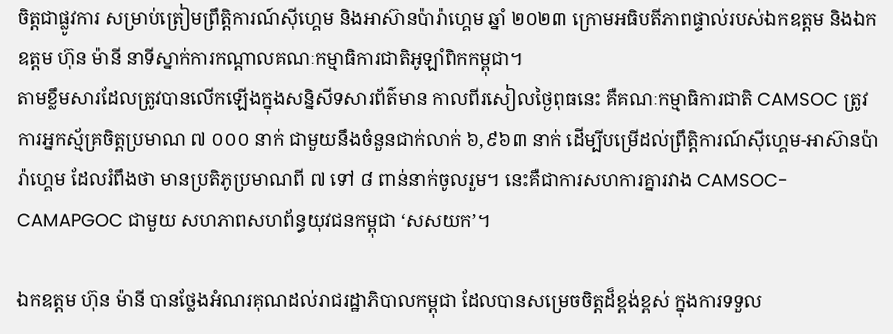ចិត្តជាផ្លូវការ សម្រាប់ត្រៀមព្រឹត្តិការណ៍ស៊ីហ្គេម និងអាស៊ានប៉ារ៉ាហ្គេម ឆ្នាំ ២០២៣ ក្រោមអធិបតីភាពផ្ទាល់របស់ឯកឧត្ដម និងឯកឧត្ដម ហ៊ុន ម៉ានី នាទីស្នាក់ការកណ្ដាលគណៈកម្មាធិការជាតិអូឡាំពិកកម្ពុជា។
តាមខ្លឹមសារដែលត្រូវបានលើកឡើងក្នុងសន្និសីទសារព័ត៌មាន កាលពីរសៀលថ្ងៃពុធនេះ គឺគណៈកម្មាធិការជាតិ CAMSOC ត្រូវការអ្នកស្ម័គ្រចិត្តប្រមាណ ៧ ០០០ នាក់ ជាមួយនឹងចំនួនជាក់លាក់ ៦,៩៦៣ នាក់ ដើម្បីបម្រើដល់ព្រឹត្តិការណ៍ស៊ីហ្គេម-អាស៊ានប៉ារ៉ាហ្គេម ដែលរំពឹងថា មានប្រតិភូប្រមាណពី ៧ ទៅ ៨ ពាន់នាក់ចូលរួម។ នេះគឺជាការសហការគ្នារវាង CAMSOC-CAMAPGOC ជាមួយ សហភាពសហព័ន្ធយុវជនកម្ពុជា ‘សសយក’។

ឯកឧត្ដម ហ៊ុន ម៉ានី បានថ្លែងអំណរគុណដល់រាជរដ្ឋាភិបាលកម្ពុជា ដែលបានសម្រេចចិត្តដ៏ខ្ពង់ខ្ពស់ ក្នុងការទទួល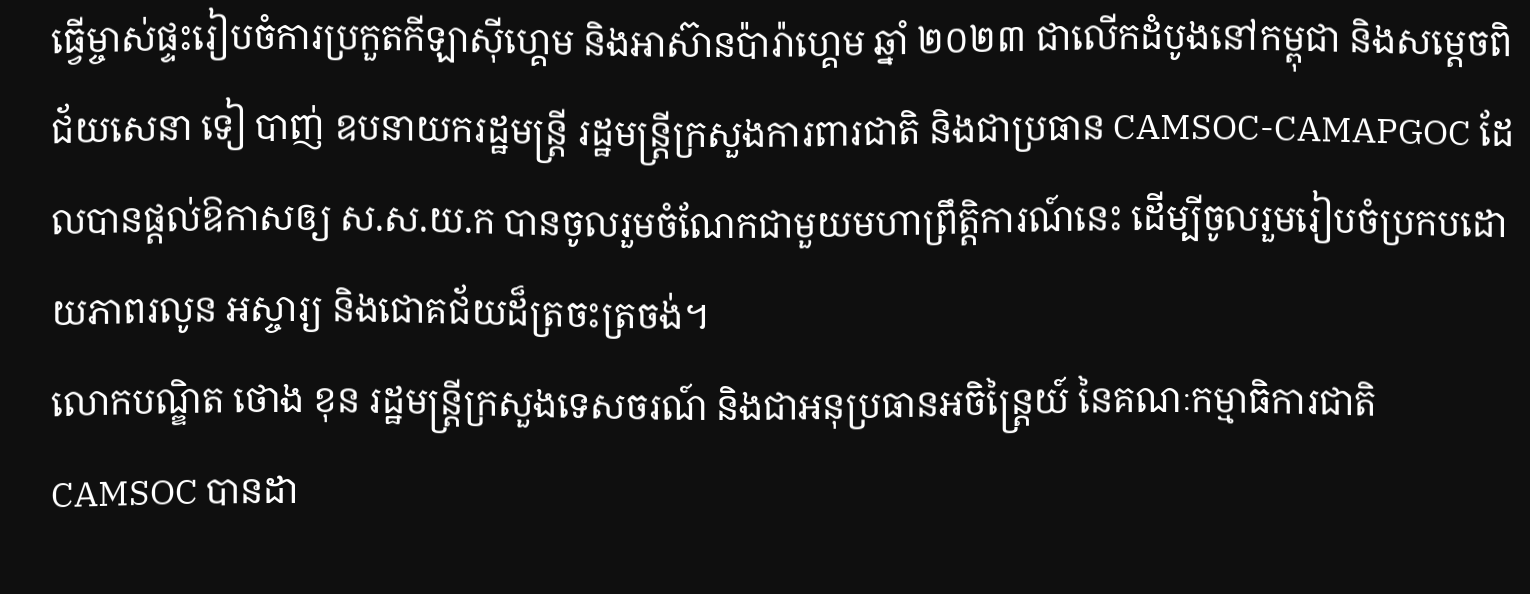ធ្វើម្ចាស់ផ្ទះរៀបចំការប្រកួតកីឡាស៊ីហ្គេម និងអាស៊ានប៉ារ៉ាហ្គេម ឆ្នាំ ២០២៣ ជាលើកដំបូងនៅកម្ពុជា និងសម្ដេចពិជ័យសេនា ទៀ បាញ់ ឧបនាយករដ្ឋមន្ត្រី រដ្ឋមន្ត្រីក្រសួងការពារជាតិ និងជាប្រធាន CAMSOC-CAMAPGOC ដែលបានផ្ដល់ឱកាសឲ្យ ស.ស.យ.ក បានចូលរួមចំណែកជាមួយមហាព្រឹត្តិការណ៍នេះ ដើម្បីចូលរួមរៀបចំប្រកបដោយភាពរលូន អស្ចារ្យ និងជោគជ័យដ៏ត្រចះត្រចង់។
លោកបណ្ឌិត ថោង ខុន រដ្ឋមន្ត្រីក្រសួងទេសចរណ៍ និងជាអនុប្រធានអចិន្ត្រៃយ៍ នៃគណៈកម្មាធិការជាតិ CAMSOC បានដា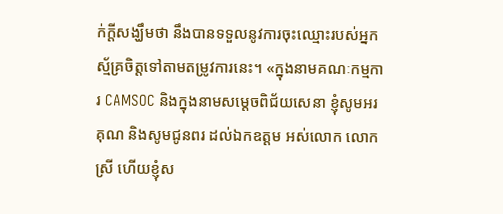ក់ក្ដីសង្ឃឹមថា នឹងបានទទួលនូវការចុះឈ្មោះរបស់អ្នកស្ម័គ្រចិត្តទៅតាមតម្រូវការនេះ។ «ក្នុងនាមគណៈកម្មការ CAMSOC និងក្នុងនាមសម្ដេចពិជ័យសេនា ខ្ញុំសូមអរគុណ និងសូមជូនពរ ដល់ឯកឧត្ដម អស់លោក លោកស្រី ហើយខ្ញុំស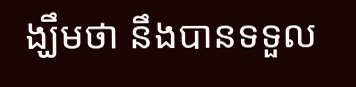ង្ឃឹមថា នឹងបានទទួល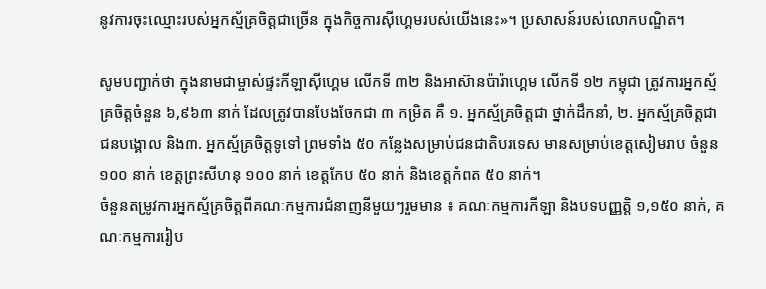នូវការចុះឈ្មោះរបស់អ្នកស្ម័គ្រចិត្តជាច្រើន ក្នុងកិច្ចការស៊ីហ្គេមរបស់យើងនេះ»។ ប្រសាសន៍របស់លោកបណ្ឌិត។

សូមបញ្ជាក់ថា ក្នុងនាមជាម្ចាស់ផ្ទះកីឡាស៊ីហ្គេម លើកទី ៣២ និងអាស៊ានប៉ារ៉ាហ្គេម លើកទី ១២ កម្ពុជា ត្រូវការអ្នកស្ម័គ្រចិត្តចំនួន ៦,៩៦៣ នាក់ ដែលត្រូវបានបែងចែកជា ៣ កម្រិត គឺ ១. អ្នកស្ម័គ្រចិត្តជា ថ្នាក់ដឹកនាំ, ២. អ្នកស្ម័គ្រចិត្តជាជនបង្គោល និង៣. អ្នកស្ម័គ្រចិត្តទូទៅ ព្រមទាំង ៥០ កន្លែងសម្រាប់ជនជាតិបរទេស មានសម្រាប់ខេត្តសៀមរាប ចំនួន ១០០ នាក់ ខេត្តព្រះសីហនុ ១០០ នាក់ ខេត្តកែប ៥០ នាក់ និងខេត្តកំពត ៥០ នាក់។
ចំនួនតម្រូវការអ្នកស្ម័គ្រចិត្តពីគណៈកម្មការជំនាញនីមួយៗរួមមាន ៖ គណៈកម្មការកីឡា និងបទបញ្ញត្តិ ១,១៥០ នាក់, គណៈកម្មការរៀប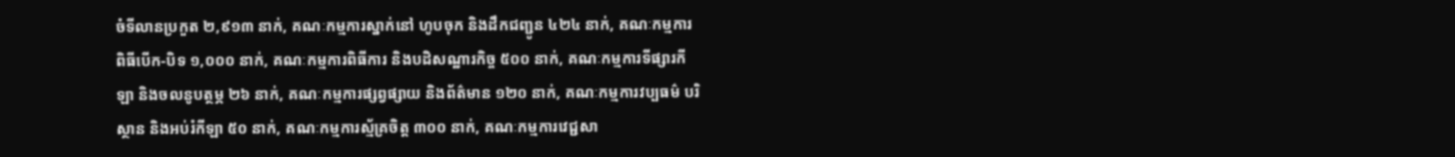ចំទីលានប្រកួត ២,៩១៣ នាក់, គណៈកម្មការស្នាក់នៅ ហូបចុក និងដឹកជញ្ជូន ៤២៤ នាក់, គណៈកម្មការពិធីបើក-បិទ ១,០០០ នាក់, គណៈកម្មការពិធីការ និងបដិសណ្ឋារកិច្ច ៥០០ នាក់, គណៈកម្មការទីផ្សារកីឡា និងចលនូបត្ថម្ភ ២៦ នាក់, គណៈកម្មការផ្សព្វផ្សាយ និងព័ត៌មាន ១២០ នាក់, គណៈកម្មការវប្បធម៌ បរិស្ថាន និងអប់រំកីឡា ៥០ នាក់, គណៈកម្មការស្ម័គ្រចិត្ត ៣០០ នាក់, គណៈកម្មការវេជ្ជសា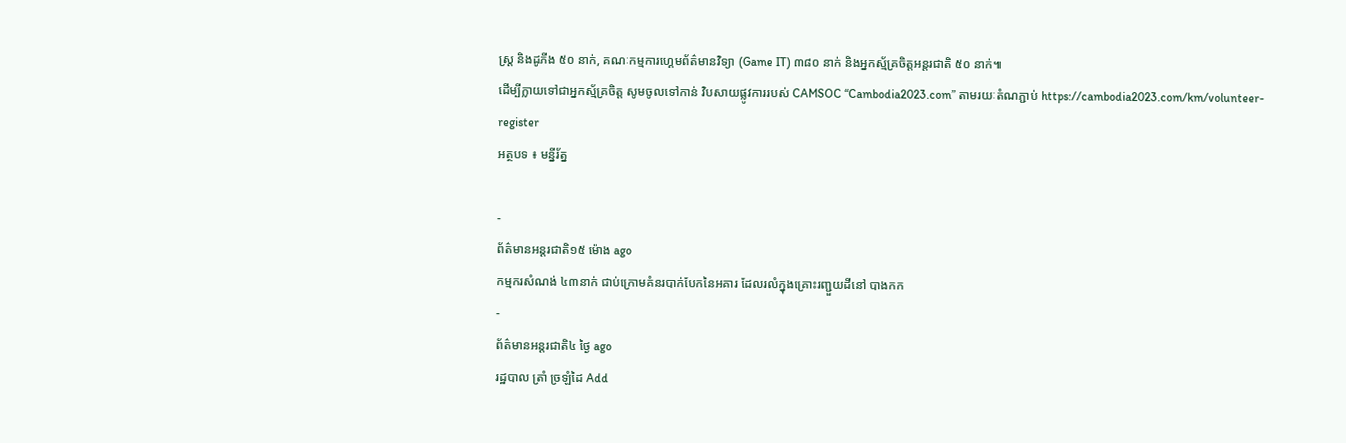ស្ត្រ និងដូភីង ៥០ នាក់, គណៈកម្មការហ្គេមព័ត៌មានវិទ្យា (Game IT) ៣៨០ នាក់ និងអ្នកស្ម័គ្រចិត្តអន្តរជាតិ ៥០ នាក់៕
ដើម្បីក្លាយទៅជាអ្នកស្ម័គ្រចិត្ត សូមចូលទៅកាន់ វិបសាយផ្លូវការរបស់ CAMSOC “Cambodia2023.com” តាមរយៈតំណភ្ជាប់ https://cambodia2023.com/km/volunteer-register
អត្ថបទ ៖ មន្នីរ័ត្ន

-
ព័ត៌មានអន្ដរជាតិ១៥ ម៉ោង ago
កម្មករសំណង់ ៤៣នាក់ ជាប់ក្រោមគំនរបាក់បែកនៃអគារ ដែលរលំក្នុងគ្រោះរញ្ជួយដីនៅ បាងកក
-
ព័ត៌មានអន្ដរជាតិ៤ ថ្ងៃ ago
រដ្ឋបាល ត្រាំ ច្រឡំដៃ Add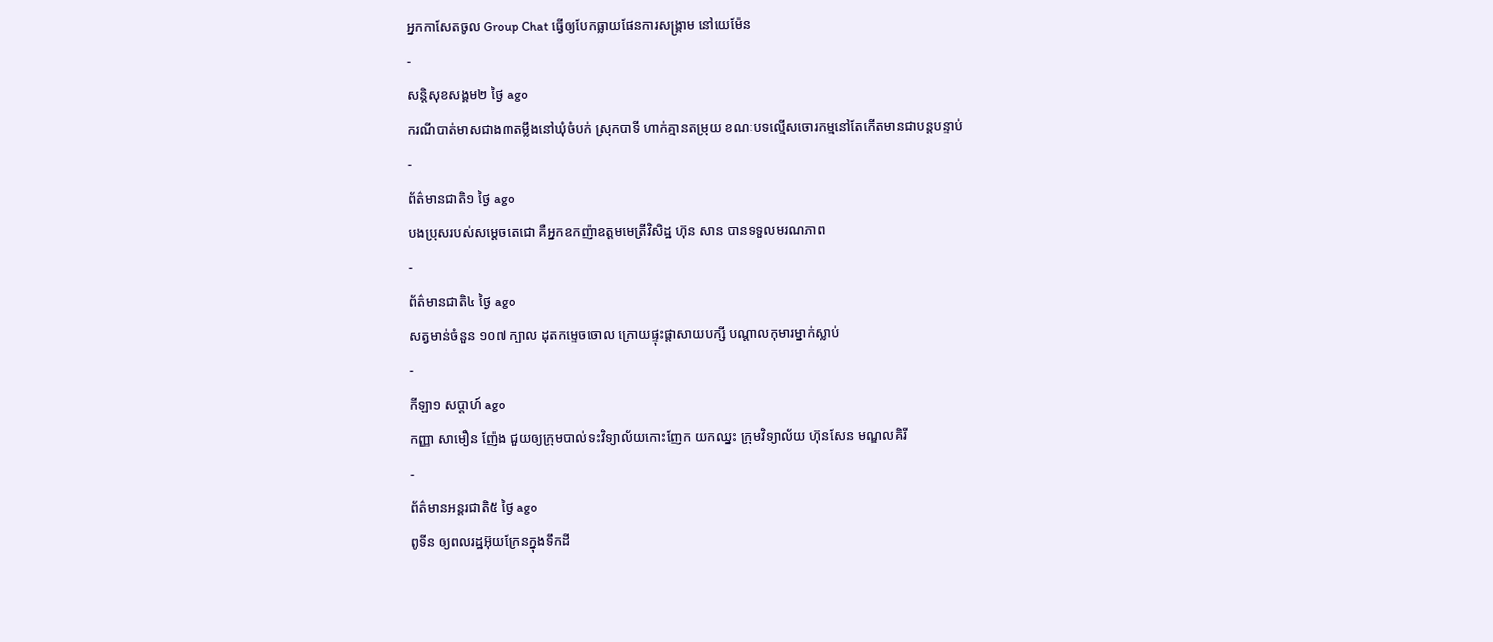អ្នកកាសែតចូល Group Chat ធ្វើឲ្យបែកធ្លាយផែនការសង្គ្រាម នៅយេម៉ែន
-
សន្តិសុខសង្គម២ ថ្ងៃ ago
ករណីបាត់មាសជាង៣តម្លឹងនៅឃុំចំបក់ ស្រុកបាទី ហាក់គ្មានតម្រុយ ខណៈបទល្មើសចោរកម្មនៅតែកើតមានជាបន្តបន្ទាប់
-
ព័ត៌មានជាតិ១ ថ្ងៃ ago
បងប្រុសរបស់សម្ដេចតេជោ គឺអ្នកឧកញ៉ាឧត្តមមេត្រីវិសិដ្ឋ ហ៊ុន សាន បានទទួលមរណភាព
-
ព័ត៌មានជាតិ៤ ថ្ងៃ ago
សត្វមាន់ចំនួន ១០៧ ក្បាល ដុតកម្ទេចចោល ក្រោយផ្ទុះផ្ដាសាយបក្សី បណ្តាលកុមារម្នាក់ស្លាប់
-
កីឡា១ សប្តាហ៍ ago
កញ្ញា សាមឿន ញ៉ែង ជួយឲ្យក្រុមបាល់ទះវិទ្យាល័យកោះញែក យកឈ្នះ ក្រុមវិទ្យាល័យ ហ៊ុនសែន មណ្ឌលគិរី
-
ព័ត៌មានអន្ដរជាតិ៥ ថ្ងៃ ago
ពូទីន ឲ្យពលរដ្ឋអ៊ុយក្រែនក្នុងទឹកដី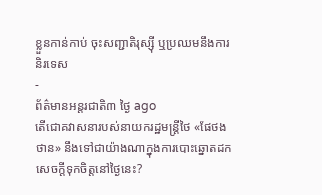ខ្លួនកាន់កាប់ ចុះសញ្ជាតិរុស្ស៊ី ឬប្រឈមនឹងការនិរទេស
-
ព័ត៌មានអន្ដរជាតិ៣ ថ្ងៃ ago
តើជោគវាសនារបស់នាយករដ្ឋមន្ត្រីថៃ «ផែថងថាន» នឹងទៅជាយ៉ាងណាក្នុងការបោះឆ្នោតដកសេចក្តីទុកចិត្តនៅថ្ងៃនេះ?